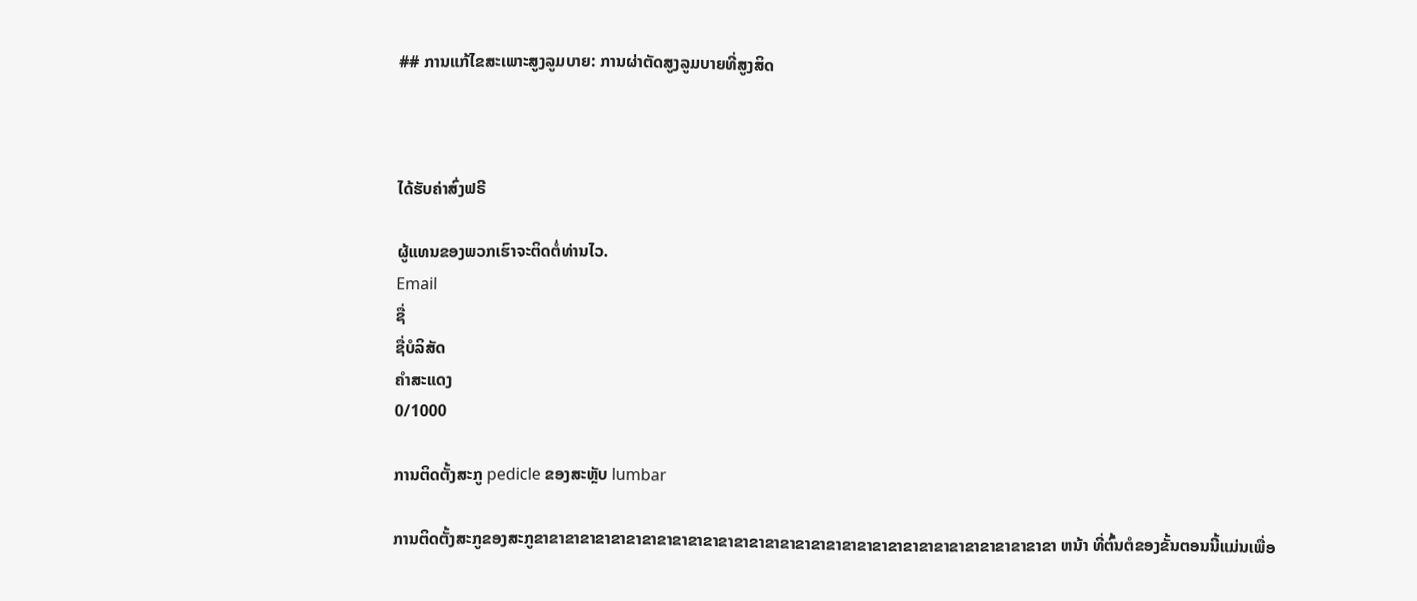## ການແກ້ໄຂສະເພາະສູງລູມບາຍ: ການຜ່າຕັດສູງລູມບາຍທີ່ສູງສິດ



ໄດ້ຮັບຄ່າສົ່ງຟຣີ

ຜູ້ແທນຂອງພວກເຮົາຈະຕິດຕໍ່ທ່ານໄວ.
Email
ຊື່
ຊື່ບໍລິສັດ
ຄຳສະແດງ
0/1000

ການຕິດຕັ້ງສະກູ pedicle ຂອງສະຫຼັບ lumbar

ການຕິດຕັ້ງສະກູຂອງສະກູຂາຂາຂາຂາຂາຂາຂາຂາຂາຂາຂາຂາຂາຂາຂາຂາຂາຂາຂາຂາຂາຂາຂາຂາຂາຂາຂາຂາຂາຂາຂາຂາຂາຂາ ຫນ້າ ທີ່ຕົ້ນຕໍຂອງຂັ້ນຕອນນີ້ແມ່ນເພື່ອ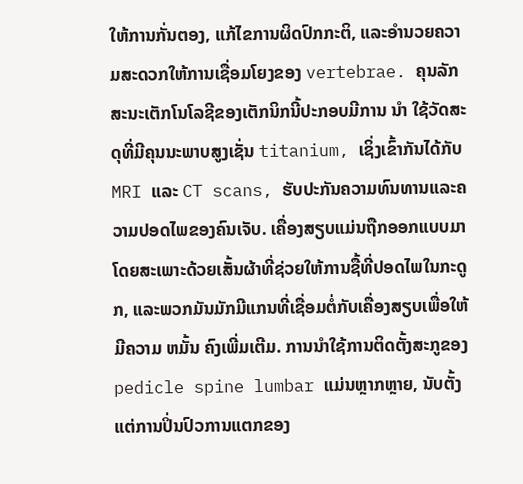ໃຫ້ການກັ່ນຕອງ, ແກ້ໄຂການຜິດປົກກະຕິ, ແລະອໍານວຍຄວາມສະດວກໃຫ້ການເຊື່ອມໂຍງຂອງ vertebrae. ຄຸນລັກສະນະເຕັກໂນໂລຊີຂອງເຕັກນິກນີ້ປະກອບມີການ ນໍາ ໃຊ້ວັດສະດຸທີ່ມີຄຸນນະພາບສູງເຊັ່ນ titanium, ເຊິ່ງເຂົ້າກັນໄດ້ກັບ MRI ແລະ CT scans, ຮັບປະກັນຄວາມທົນທານແລະຄວາມປອດໄພຂອງຄົນເຈັບ. ເຄື່ອງສຽບແມ່ນຖືກອອກແບບມາໂດຍສະເພາະດ້ວຍເສັ້ນຜ້າທີ່ຊ່ວຍໃຫ້ການຊື້ທີ່ປອດໄພໃນກະດູກ, ແລະພວກມັນມັກມີແກນທີ່ເຊື່ອມຕໍ່ກັບເຄື່ອງສຽບເພື່ອໃຫ້ມີຄວາມ ຫມັ້ນ ຄົງເພີ່ມເຕີມ. ການນໍາໃຊ້ການຕິດຕັ້ງສະກູຂອງ pedicle spine lumbar ແມ່ນຫຼາກຫຼາຍ, ນັບຕັ້ງແຕ່ການປິ່ນປົວການແຕກຂອງ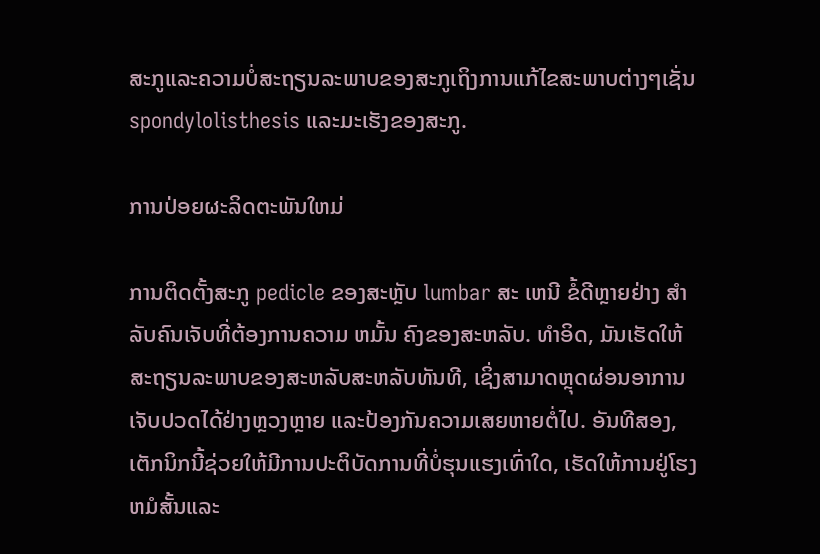ສະກູແລະຄວາມບໍ່ສະຖຽນລະພາບຂອງສະກູເຖິງການແກ້ໄຂສະພາບຕ່າງໆເຊັ່ນ spondylolisthesis ແລະມະເຮັງຂອງສະກູ.

ການປ່ອຍຜະລິດຕະພັນໃຫມ່

ການຕິດຕັ້ງສະກູ pedicle ຂອງສະຫຼັບ lumbar ສະ ເຫນີ ຂໍ້ດີຫຼາຍຢ່າງ ສໍາ ລັບຄົນເຈັບທີ່ຕ້ອງການຄວາມ ຫມັ້ນ ຄົງຂອງສະຫລັບ. ທໍາອິດ, ມັນເຮັດໃຫ້ສະຖຽນລະພາບຂອງສະຫລັບສະຫລັບທັນທີ, ເຊິ່ງສາມາດຫຼຸດຜ່ອນອາການເຈັບປວດໄດ້ຢ່າງຫຼວງຫຼາຍ ແລະປ້ອງກັນຄວາມເສຍຫາຍຕໍ່ໄປ. ອັນທີສອງ, ເຕັກນິກນີ້ຊ່ວຍໃຫ້ມີການປະຕິບັດການທີ່ບໍ່ຮຸນແຮງເທົ່າໃດ, ເຮັດໃຫ້ການຢູ່ໂຮງຫມໍສັ້ນແລະ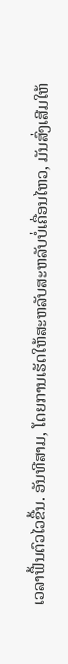ເວລາຟື້ນຕົວໄວຂື້ນ. ອັນທີສາມ, ໂດຍການເຮັດໃຫ້ສະຫລັບສະຫລັບບໍ່ເຄື່ອນໄຫວ, ມັນສົ່ງເສີມໃຫ້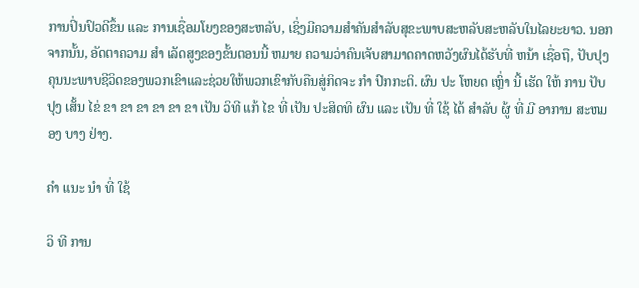ການປິ່ນປົວດີຂຶ້ນ ແລະ ການເຊື່ອມໂຍງຂອງສະຫລັບ, ເຊິ່ງມີຄວາມສໍາຄັນສໍາລັບສຸຂະພາບສະຫລັບສະຫລັບໃນໄລຍະຍາວ. ນອກຈາກນັ້ນ, ອັດຕາຄວາມ ສໍາ ເລັດສູງຂອງຂັ້ນຕອນນີ້ ຫມາຍ ຄວາມວ່າຄົນເຈັບສາມາດຄາດຫວັງຜົນໄດ້ຮັບທີ່ ຫນ້າ ເຊື່ອຖື, ປັບປຸງຄຸນນະພາບຊີວິດຂອງພວກເຂົາແລະຊ່ວຍໃຫ້ພວກເຂົາກັບຄືນສູ່ກິດຈະ ກໍາ ປົກກະຕິ. ຜົນ ປະ ໂຫຍດ ເຫຼົ່າ ນີ້ ເຮັດ ໃຫ້ ການ ປັບ ປຸງ ເສັ້ນ ໄຂ່ ຂາ ຂາ ຂາ ຂາ ຂາ ຂາ ເປັນ ວິທີ ແກ້ ໄຂ ທີ່ ເປັນ ປະສິດທິ ຜົນ ແລະ ເປັນ ທີ່ ໃຊ້ ໄດ້ ສໍາລັບ ຜູ້ ທີ່ ມີ ອາການ ສະຫມອງ ບາງ ຢ່າງ.

ຄໍາ ແນະ ນໍາ ທີ່ ໃຊ້

ວິ ທີ ການ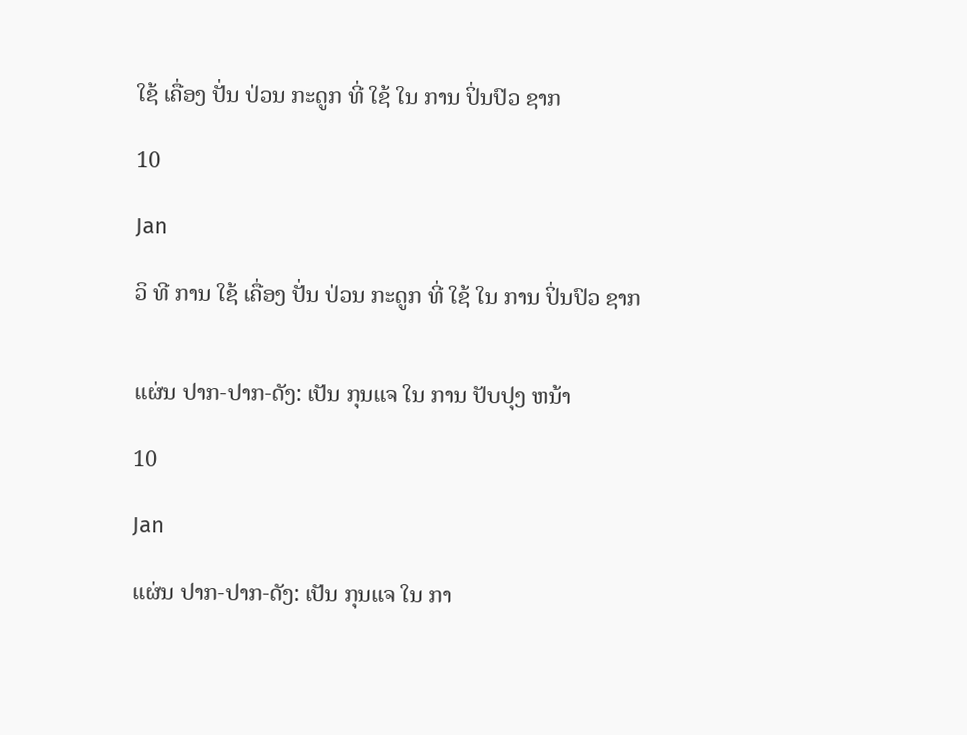ໃຊ້ ເຄື່ອງ ປັ່ນ ປ່ວນ ກະດູກ ທີ່ ໃຊ້ ໃນ ການ ປິ່ນປົວ ຊາກ

10

Jan

ວິ ທີ ການ ໃຊ້ ເຄື່ອງ ປັ່ນ ປ່ວນ ກະດູກ ທີ່ ໃຊ້ ໃນ ການ ປິ່ນປົວ ຊາກ


ແຜ່ນ ປາກ-ປາກ-ດັງ: ເປັນ ກຸນແຈ ໃນ ການ ປັບປຸງ ຫນ້າ

10

Jan

ແຜ່ນ ປາກ-ປາກ-ດັງ: ເປັນ ກຸນແຈ ໃນ ກາ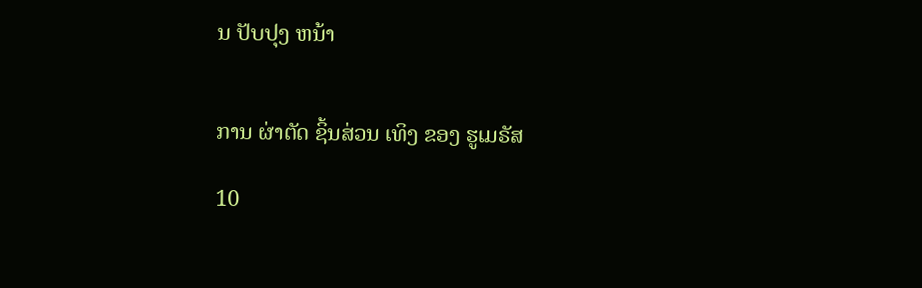ນ ປັບປຸງ ຫນ້າ


ການ ຜ່າຕັດ ຊິ້ນສ່ວນ ເທິງ ຂອງ ຮູເມຣັສ

10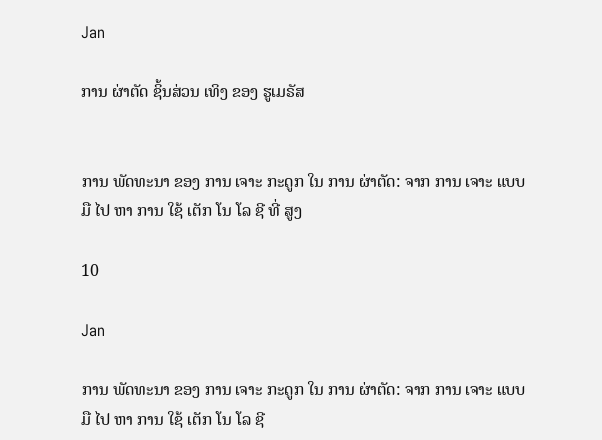Jan

ການ ຜ່າຕັດ ຊິ້ນສ່ວນ ເທິງ ຂອງ ຮູເມຣັສ


ການ ພັດທະນາ ຂອງ ການ ເຈາະ ກະດູກ ໃນ ການ ຜ່າຕັດ: ຈາກ ການ ເຈາະ ແບບ ມື ໄປ ຫາ ການ ໃຊ້ ເຕັກ ໂນ ໂລ ຊີ ທີ່ ສູງ

10

Jan

ການ ພັດທະນາ ຂອງ ການ ເຈາະ ກະດູກ ໃນ ການ ຜ່າຕັດ: ຈາກ ການ ເຈາະ ແບບ ມື ໄປ ຫາ ການ ໃຊ້ ເຕັກ ໂນ ໂລ ຊີ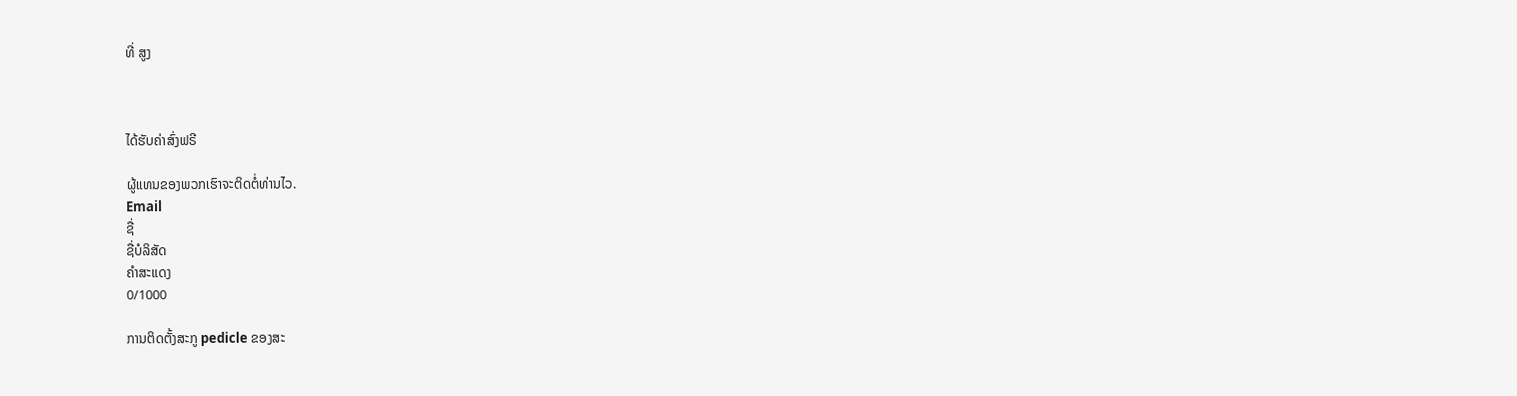ທີ່ ສູງ



ໄດ້ຮັບຄ່າສົ່ງຟຣີ

ຜູ້ແທນຂອງພວກເຮົາຈະຕິດຕໍ່ທ່ານໄວ.
Email
ຊື່
ຊື່ບໍລິສັດ
ຄຳສະແດງ
0/1000

ການຕິດຕັ້ງສະກູ pedicle ຂອງສະ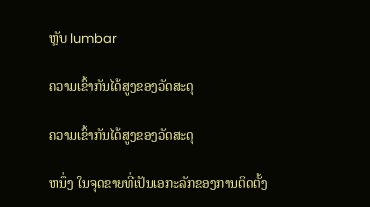ຫຼັບ lumbar

ຄວາມເຂົ້າກັນໄດ້ສູງຂອງວັດສະດຸ

ຄວາມເຂົ້າກັນໄດ້ສູງຂອງວັດສະດຸ

ຫນຶ່ງ ໃນຈຸດຂາຍທີ່ເປັນເອກະລັກຂອງການຕິດຕັ້ງ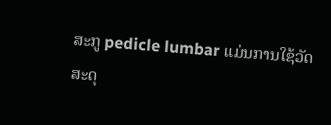ສະກູ pedicle lumbar ແມ່ນການໃຊ້ວັດສະດຸ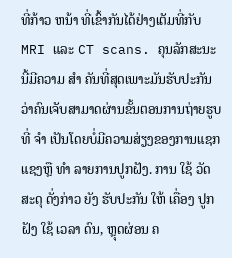ທີ່ກ້າວ ຫນ້າ ທີ່ເຂົ້າກັນໄດ້ຢ່າງເຕັມທີ່ກັບ MRI ແລະ CT scans. ຄຸນລັກສະນະນີ້ມີຄວາມ ສໍາ ຄັນທີ່ສຸດເພາະມັນຮັບປະກັນວ່າຄົນເຈັບສາມາດຜ່ານຂັ້ນຕອນການຖ່າຍຮູບທີ່ ຈໍາ ເປັນໂດຍບໍ່ມີຄວາມສ່ຽງຂອງການແຊກແຊງຫຼື ທໍາ ລາຍການປູກຝັງ. ການ ໃຊ້ ວັດສະດຸ ດັ່ງກ່າວ ຍັງ ຮັບປະກັນ ໃຫ້ ເຄື່ອງ ປູກ ຝັງ ໃຊ້ ເວລາ ດົນ, ຫຼຸດຜ່ອນ ຄ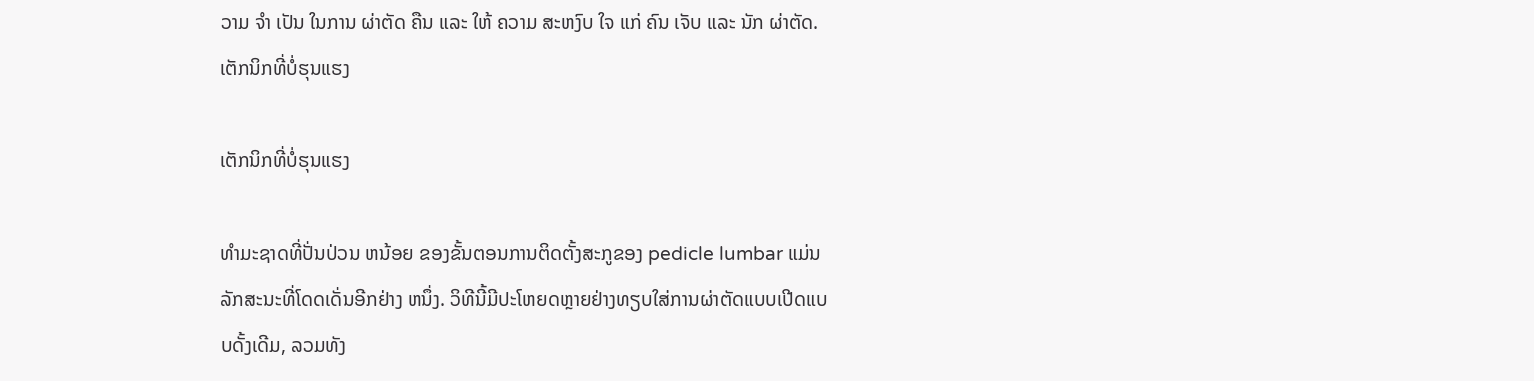ວາມ ຈໍາ ເປັນ ໃນການ ຜ່າຕັດ ຄືນ ແລະ ໃຫ້ ຄວາມ ສະຫງົບ ໃຈ ແກ່ ຄົນ ເຈັບ ແລະ ນັກ ຜ່າຕັດ.
ເຕັກນິກທີ່ບໍ່ຮຸນແຮງ

ເຕັກນິກທີ່ບໍ່ຮຸນແຮງ

ທໍາມະຊາດທີ່ປັ່ນປ່ວນ ຫນ້ອຍ ຂອງຂັ້ນຕອນການຕິດຕັ້ງສະກູຂອງ pedicle lumbar ແມ່ນລັກສະນະທີ່ໂດດເດັ່ນອີກຢ່າງ ຫນຶ່ງ. ວິທີນີ້ມີປະໂຫຍດຫຼາຍຢ່າງທຽບໃສ່ການຜ່າຕັດແບບເປີດແບບດັ້ງເດີມ, ລວມທັງ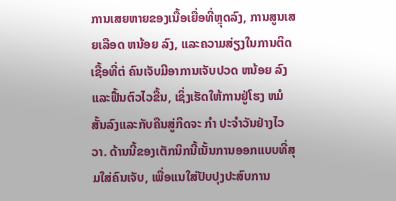ການເສຍຫາຍຂອງເນື້ອເຍື່ອທີ່ຫຼຸດລົງ, ການສູນເສຍເລືອດ ຫນ້ອຍ ລົງ, ແລະຄວາມສ່ຽງໃນການຕິດເຊື້ອທີ່ຕ່ ຄົນເຈັບມີອາການເຈັບປວດ ຫນ້ອຍ ລົງແລະຟື້ນຕົວໄວຂື້ນ, ເຊິ່ງເຮັດໃຫ້ການຢູ່ໂຮງ ຫມໍ ສັ້ນລົງແລະກັບຄືນສູ່ກິດຈະ ກໍາ ປະຈໍາວັນຢ່າງໄວວາ. ດ້ານນີ້ຂອງເຕັກນິກນີ້ເນັ້ນການອອກແບບທີ່ສຸມໃສ່ຄົນເຈັບ, ເພື່ອແນໃສ່ປັບປຸງປະສົບການ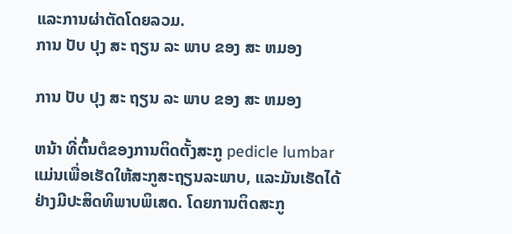ແລະການຜ່າຕັດໂດຍລວມ.
ການ ປັບ ປຸງ ສະ ຖຽນ ລະ ພາບ ຂອງ ສະ ຫມອງ

ການ ປັບ ປຸງ ສະ ຖຽນ ລະ ພາບ ຂອງ ສະ ຫມອງ

ຫນ້າ ທີ່ຕົ້ນຕໍຂອງການຕິດຕັ້ງສະກູ pedicle lumbar ແມ່ນເພື່ອເຮັດໃຫ້ສະກູສະຖຽນລະພາບ, ແລະມັນເຮັດໄດ້ຢ່າງມີປະສິດທິພາບພິເສດ. ໂດຍການຕິດສະກູ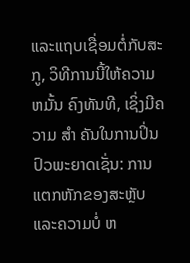ແລະແຖບເຊື່ອມຕໍ່ກັບສະກູ, ວິທີການນີ້ໃຫ້ຄວາມ ຫມັ້ນ ຄົງທັນທີ, ເຊິ່ງມີຄວາມ ສໍາ ຄັນໃນການປິ່ນປົວພະຍາດເຊັ່ນ: ການແຕກຫັກຂອງສະຫຼັບແລະຄວາມບໍ່ ຫ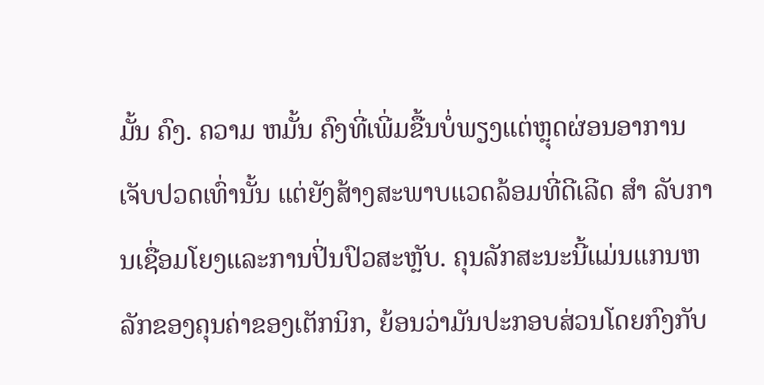ມັ້ນ ຄົງ. ຄວາມ ຫມັ້ນ ຄົງທີ່ເພີ່ມຂື້ນບໍ່ພຽງແຕ່ຫຼຸດຜ່ອນອາການເຈັບປວດເທົ່ານັ້ນ ແຕ່ຍັງສ້າງສະພາບແວດລ້ອມທີ່ດີເລີດ ສໍາ ລັບການເຊື່ອມໂຍງແລະການປິ່ນປົວສະຫຼັບ. ຄຸນລັກສະນະນີ້ແມ່ນແກນຫລັກຂອງຄຸນຄ່າຂອງເຕັກນິກ, ຍ້ອນວ່າມັນປະກອບສ່ວນໂດຍກົງກັບ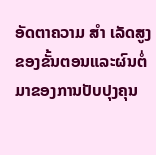ອັດຕາຄວາມ ສໍາ ເລັດສູງຂອງຂັ້ນຕອນແລະຜົນຕໍ່ມາຂອງການປັບປຸງຄຸນ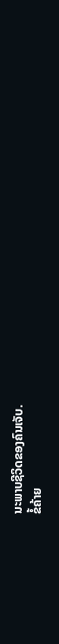ນະພາບຊີວິດຂອງຄົນເຈັບ.
ຂໍ້ຄ້າຍ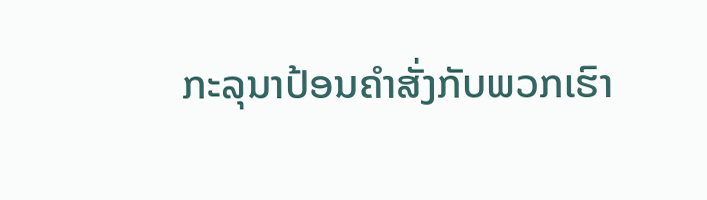ກະລຸນາປ້ອນຄຳສັ່ງກັບພວກເຮົາ